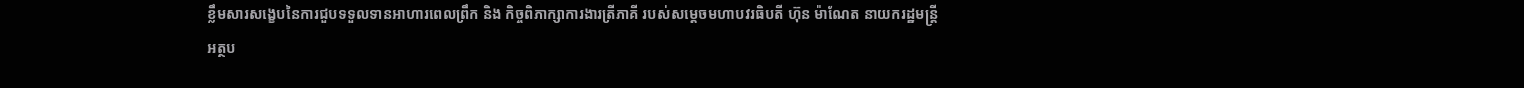ខ្លឹមសារសង្ខេបនៃការជួបទទួលទានអាហារពេលព្រឹក និង កិច្ចពិភាក្សាការងារត្រីភាគី របស់សម្ដេចមហាបវរធិបតី ហ៊ុន ម៉ាណែត នាយករដ្ឋមន្ត្រី
អត្ថប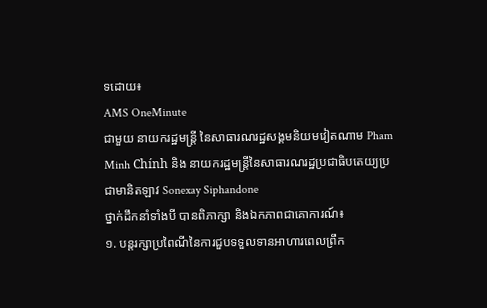ទដោយ៖
AMS OneMinute
ជាមួយ នាយករដ្ឋមន្ត្រី នៃសាធារណរដ្ឋសង្គមនិយមវៀតណាម Pham Minh Chính និង នាយករដ្ឋមន្ត្រីនៃសាធារណរដ្ឋប្រជាធិបតេយ្យប្រជាមានិតឡាវ Sonexay Siphandone
ថ្នាក់ដឹកនាំទាំងបី បានពិភាក្សា និងឯកភាពជាគោការណ៍៖
១. បន្តរក្សាប្រពៃណីនៃការជួបទទួលទានអាហារពេលព្រឹក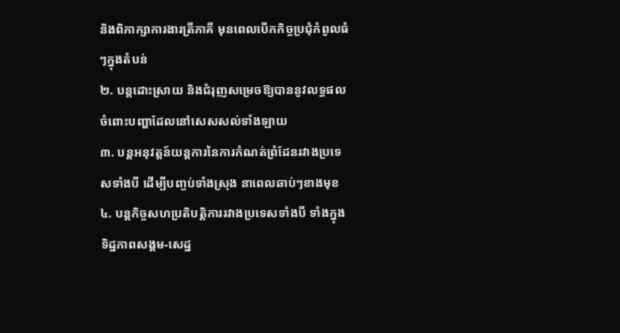និងពិភាក្សាការងារត្រីភាគី មុនពេលបើកកិច្ចប្រជុំកំពូលធំៗក្នុងតំបន់
២. បន្តដោះស្រាយ និងជំរុញសម្រេចឱ្យបាននូវលទ្ធផល ចំពោះបញ្ហាដែលនៅសេសសល់ទាំងឡាយ
៣. បន្តអនុវត្តន៍យន្តការនៃការកំណត់ព្រំដែនរវាងប្រទេសទាំងបី ដើម្បីបញ្ចប់ទាំងស្រុង នាពេលឆាប់ៗខាងមុខ
៤. បន្តកិច្ចសហប្រតិបត្តិការរវាងប្រទេសទាំងបី ទាំងក្នុងទិដ្ឋភាពសង្គម-សេដ្ឋ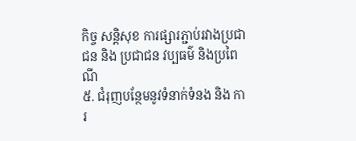កិច្ច សន្តិសុខ ការផ្សារភ្ជាប់រវាងប្រជាជន និង ប្រជាជន វប្បធម៌ និងប្រពៃណី
៥. ជំរុញបន្ថែមនូវទំនាក់ទំនង និង ការ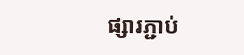ផ្សារភ្ជាប់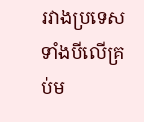រវាងប្រទេសទាំងបីលើគ្រប់ម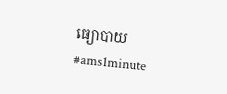ធ្យោបាយ
#ams1minute